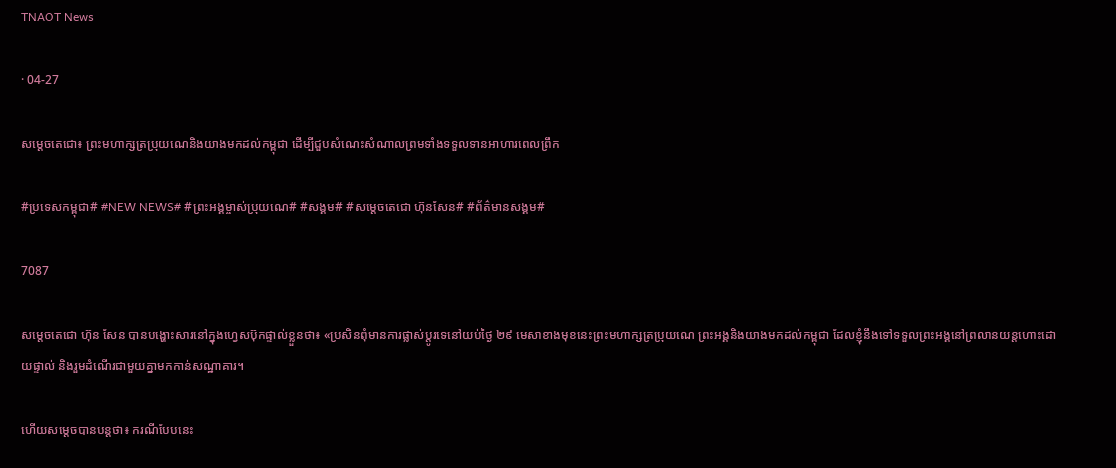TNAOT News

· 04-27

សម្តេចតេជោ៖ ព្រះមហាក្សត្រប្រុយណេនិងយាងមកដល់កម្ពុជា ដើម្បីជួបសំណេះសំណាលព្រមទាំងទទួលទានអាហារពេលព្រឹក

#ប្រទេសកម្ពុជា# #NEW NEWS# #ព្រះអង្គម្ចាស់ប្រុយណេ# #សង្គម# #សម្តេចតេជោ ហ៊ុនសែន# #ព័ត៌មានសង្គម#

7087

សម្តេចតេជោ ហ៊ុន សែន បានបង្ហោះសារនៅក្នុងហ្វេសប៊ុកផ្ទាល់ខ្លួនថា៖ «ប្រសិនពុំមានការផ្លាស់ប្តូរទេនៅយប់ថ្ងៃ ២៩ មេសាខាងមុខនេះព្រះមហាក្សត្រប្រុយណេ ព្រះអង្គនិងយាងមកដល់កម្ពុជា ដែលខ្ញុំនឹងទៅទទួលព្រះអង្គនៅព្រលានយន្តហោះដោយផ្ទាល់ និងរួមដំណើរជាមួយគ្នាមកកាន់សណ្ឋាគារ។

ហើយសម្តេចបានបន្តថា៖ ករណីបែបនេះ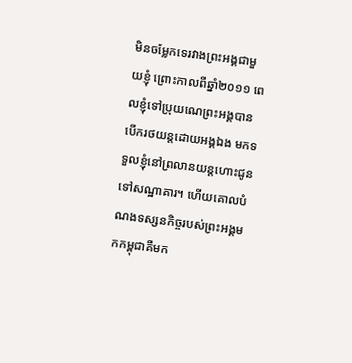មិនចម្លែកទេរវាងព្រះអង្គជាមួយខ្ញុំ ព្រោះកាលពីឆ្នាំ២០១១ ពេលខ្ញុំទៅប្រុយណេព្រះអង្គបានបើករថយន្តដោយអង្គឯង មកទទួលខ្ញុំនៅព្រលានយន្តហោះជូនទៅសណ្ឋាគារ។ ហើយគោលបំណងទស្សនកិច្ចរបស់ព្រះអង្គមកកម្ពុជាគឺមក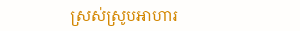ស្រស់ស្រូបអាហារ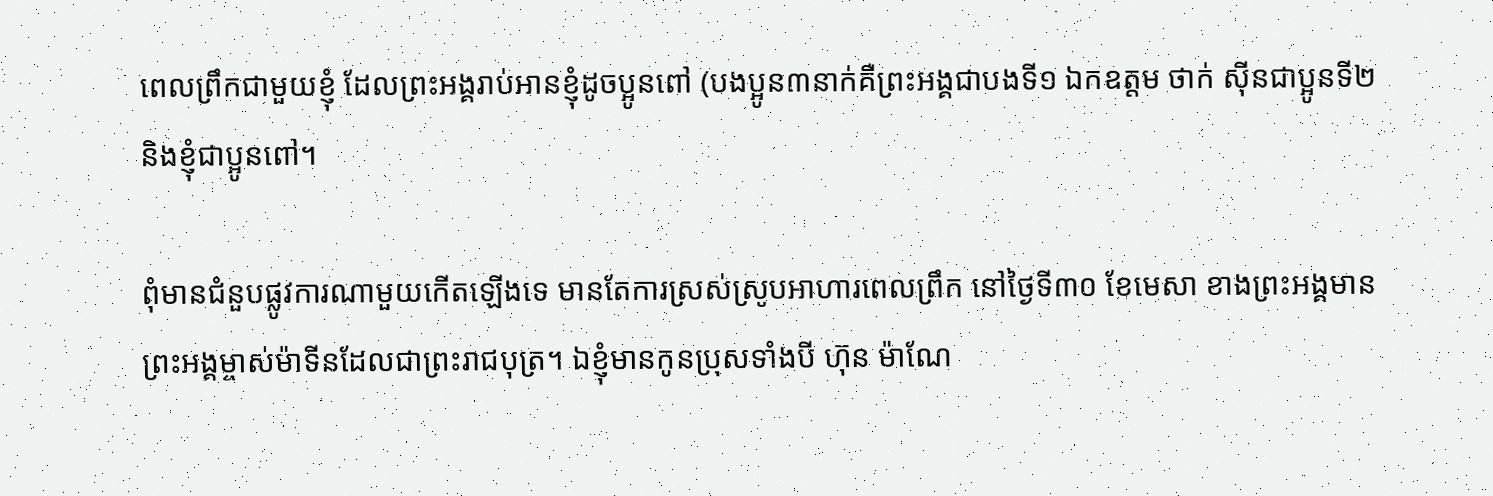ពេលព្រឹកជាមួយខ្ញុំ ដែលព្រះអង្គរាប់អានខ្ញុំដូចប្អូនពៅ (បងប្អូន៣នាក់គឺព្រះអង្គជាបងទី១ ឯកឧត្តម ថាក់ ស៊ីនជាប្អូនទី២ និងខ្ញុំជាប្អូនពៅ។

ពុំមានជំនួបផ្លូវការណាមួយកើតឡើងទេ មានតែការស្រស់ស្រូបអាហារពេលព្រឹក នៅថ្ងៃទី៣០ ខែមេសា ខាងព្រះអង្គមានព្រះអង្គម្ចាស់ម៉ាទីនដែលជាព្រះរាជបុត្រ។ ឯខ្ញុំមានកូនប្រុសទាំងបី ហ៊ុន ម៉ាណែ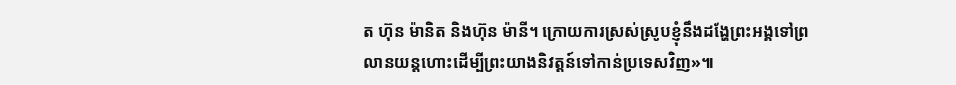ត ហ៊ុន ម៉ានិត និងហ៊ុន ម៉ានី។ ក្រោយការស្រស់ស្រូបខ្ញុំនឹងដង្ហែព្រះអង្គទៅព្រលានយន្តហោះដើម្បីព្រះយាងនិវត្តន៍ទៅកាន់ប្រទេសវិញ»៕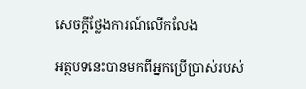សេចក្តីថ្លែងការណ៍លើកលែង

អត្ថបទនេះបានមកពីអ្នកប្រើប្រាស់របស់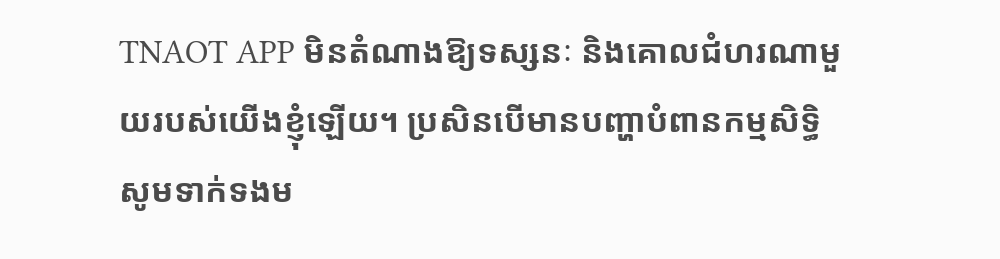TNAOT APP មិនតំណាងឱ្យទស្សនៈ និងគោលជំហរណាមួយរបស់យើងខ្ញុំឡើយ។ ប្រសិនបើមានបញ្ហាបំពានកម្មសិទ្ធិ សូមទាក់ទងម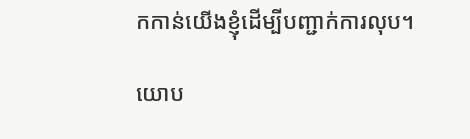កកាន់យើងខ្ញុំដើម្បីបញ្ជាក់ការលុប។

យោប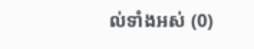ល់ទាំងអស់ (0)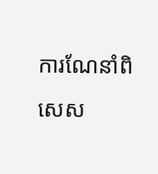ការណែនាំពិសេស